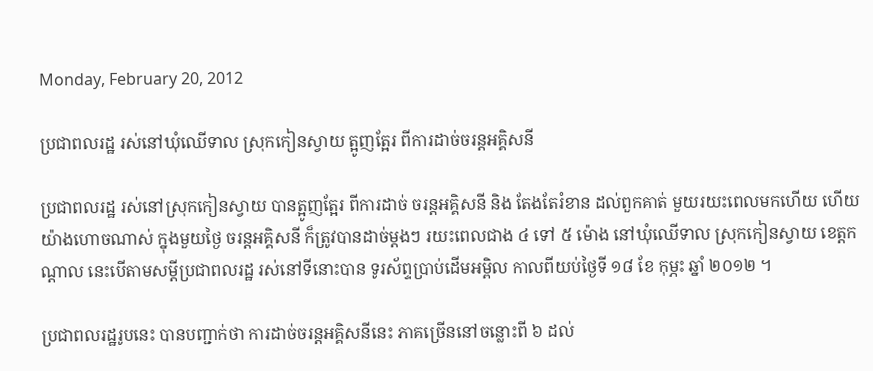Monday, February 20, 2012

ប្រជាពលរដ្ឋ រស់នៅឃុំឈើទាល ស្រុកកៀនស្វាយ ត្អូញត្អែរ ពីការដាច់ចរន្តអគ្គិសនី

ប្រជាពលរដ្ឋ រស់នៅស្រុកកៀនស្វាយ បានត្អូញត្អែរ ពីការដាច់ ចរន្តអគ្គិសនី និង តែងតែរំខាន ដល់ពួកគាត់ មួយរយះពេលមកហើយ ហើយយ៉ាងហោចណាស់ ក្នុងមួយថ្ងៃ ចរន្តអគ្គិសនី ក៏ត្រូវបានដាច់ម្តងៗ រយះពេលជាង ៤ ទៅ ៥ ម៉ោង នៅឃុំឈើទាល ស្រុកកៀនស្វាយ ខេត្តកណ្តាល នេះបើតាមសម្តីប្រជាពលរដ្ឋ រស់នៅទីនោះបាន ទូរស័ព្ទប្រាប់ដើមអម្ពិល កាលពីយប់ថ្ងៃទី ១៨ ខែ កុម្ភះ ឆ្នាំ ២០១២ ។

ប្រជាពលរដ្ឋរូបនេះ បានបញ្ជាក់ថា ការដាច់ចរន្តអគ្គិសនីនេះ ភាគច្រើននៅចន្លោះពី ៦ ដល់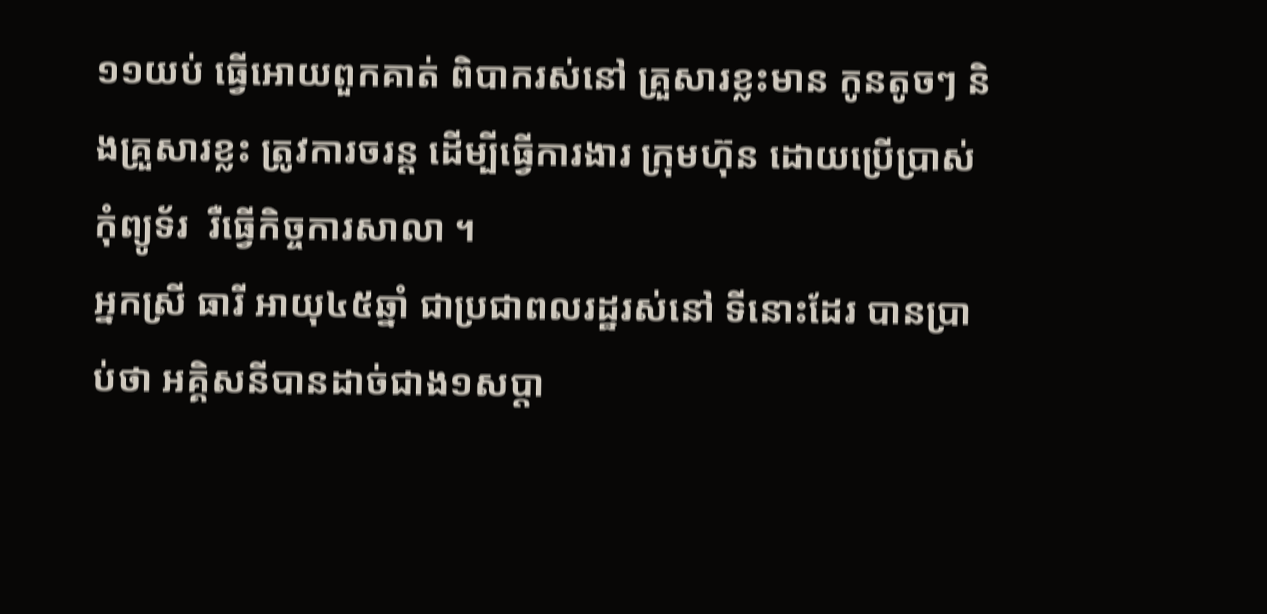១១យប់ ធ្វើអោយពួកគាត់ ពិបាករស់នៅ គ្រួសារខ្លះមាន កូនតូចៗ និងគ្រួសារខ្លះ ត្រូវការចរន្ត ដើម្បីធ្វើការងារ ក្រុមហ៊ុន ដោយប្រើប្រាស់កុំព្យូទ័រ  រឺធ្វើកិច្ចការសាលា ។
អ្នកស្រី ធារី អាយុ៤៥ឆ្នាំ ជាប្រជាពលរដ្ឋរស់នៅ ទីនោះដែរ បានប្រាប់ថា អគ្គិសនីបានដាច់ជាង១សប្តា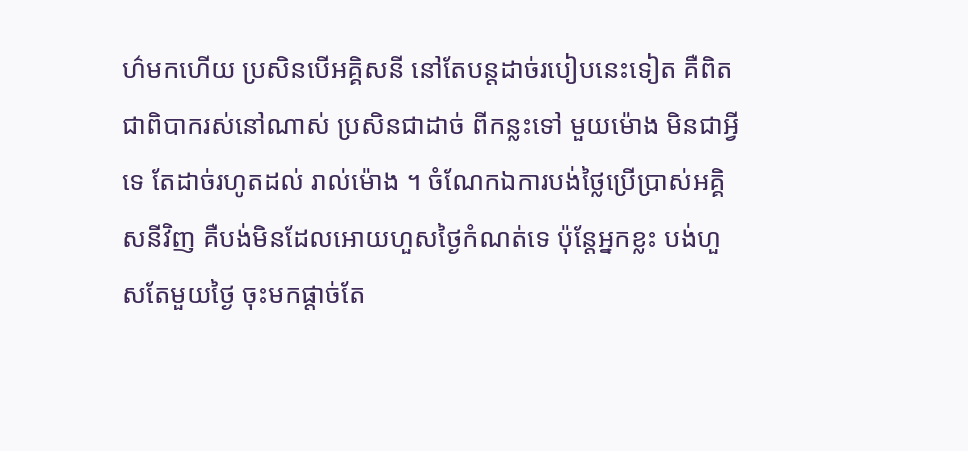ហ៌មកហើយ ប្រសិនបើអគ្គិសនី នៅតែបន្តដាច់របៀបនេះទៀត គឺពិតជាពិបាករស់នៅណាស់ ប្រសិនជាដាច់ ពីកន្លះទៅ មួយម៉ោង មិនជាអ្វីទេ តែដាច់រហូតដល់ រាល់ម៉ោង ។ ចំណែកឯការបង់ថ្លៃប្រើប្រាស់អគ្គិសនីវិញ គឺបង់មិនដែលអោយហួសថ្ងៃកំណត់ទេ ប៉ុន្តែអ្នកខ្លះ បង់ហួសតែមួយថ្ងៃ ចុះមកផ្តាច់តែ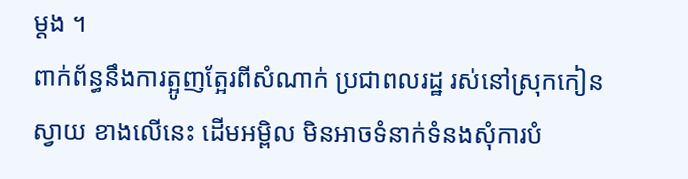ម្តង ។
ពាក់ព័ន្ធនឹងការត្អូញត្អែរពីសំណាក់ ប្រជាពលរដ្ឋ រស់នៅស្រុកកៀនស្វាយ ខាងលើនេះ ដើមអម្ពិល មិនអាចទំនាក់ទំនងសុំការបំ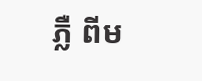ភ្លឺ ពីម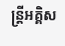ន្រ្តីអគ្គិស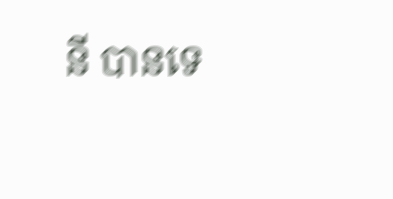នី បានទេ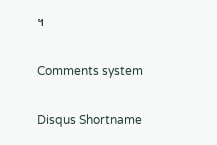។

Comments system

Disqus Shortname